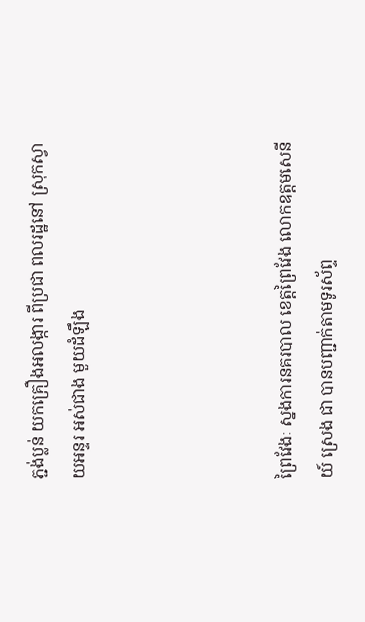ភ្ជង់ប្លន់ យកគ្រឿងអលង្ការ ពីប្រជា ពលរដ្ឋនៅ ស្រុកស្វាយអន្ទរ អស់ជាង មួយដំឡឹង




ព្រៃវែងៈ ស្នងការនគរបាល ខេត្តព្រៃវែង លោកឧត្តមសេនីយ៍ ស្រេង ជា បានបញ្ជាក់តាមទូរស័ព្ទ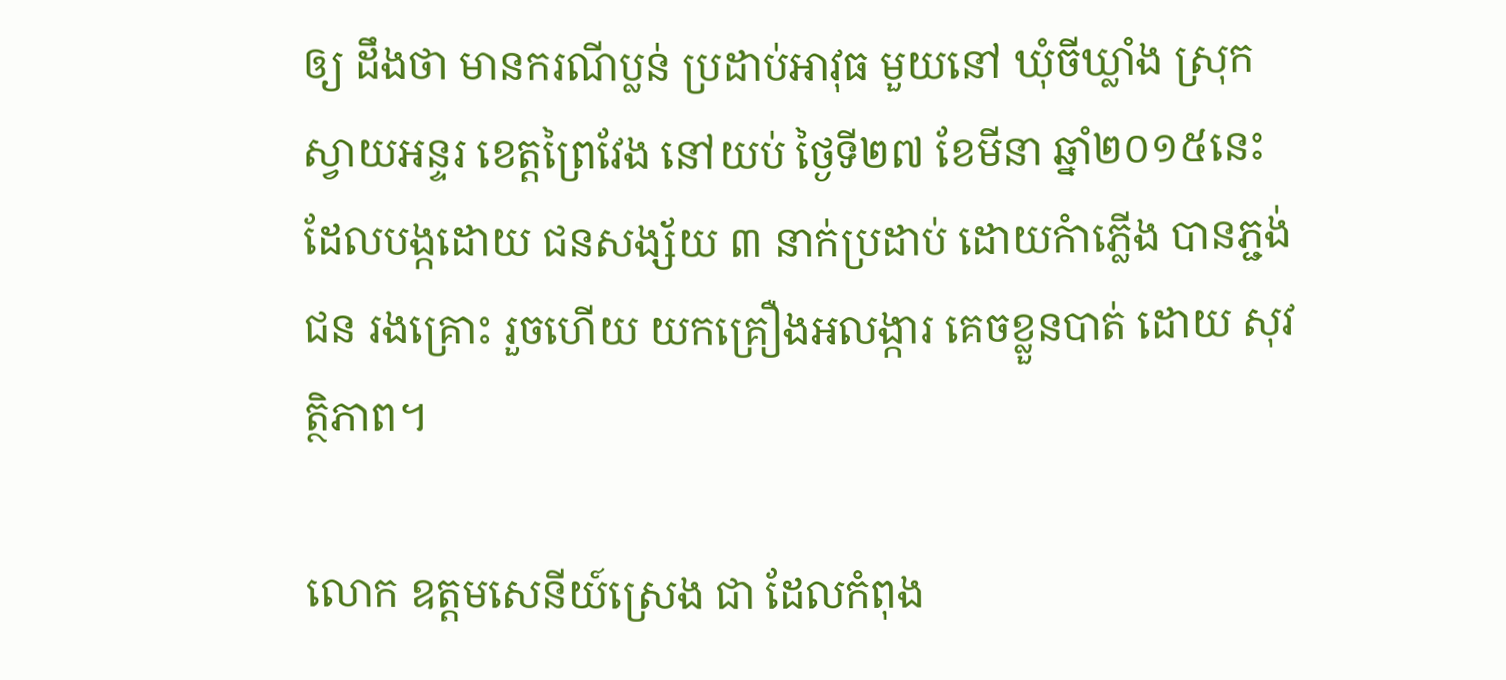ឲ្យ ដឹងថា មានករណីប្លន់ ប្រដាប់អាវុធ មួយនៅ ឃុំចីឃ្លាំង ស្រុកស្វាយអន្ទរ ខេត្តព្រៃវែង នៅយប់ ថ្ងៃទី២៧ ខែមីនា ឆ្នាំ២០១៥នេះ ដែលបង្កដោយ ជនសង្ស័យ ៣ នាក់ប្រដាប់ ដោយកំាភ្លើង បានភ្ជង់ជន រងគ្រោះ រួចហើយ យកគ្រឿងអលង្ការ គេចខ្លួនបាត់ ដោយ សុវត្ថិភាព។

លោក ឧត្តមសេនីយ៍ស្រេង ជា ដែលកំពុង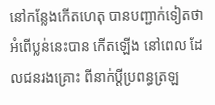នៅកន្លែងកើតហេតុ បានបញ្ជាក់ទៀតថា អំពើប្លន់នេះបាន កើតឡើង នៅពេល ដែលជនរងគ្រោះ ពីនាក់ប្តីប្រពន្ធត្រឡ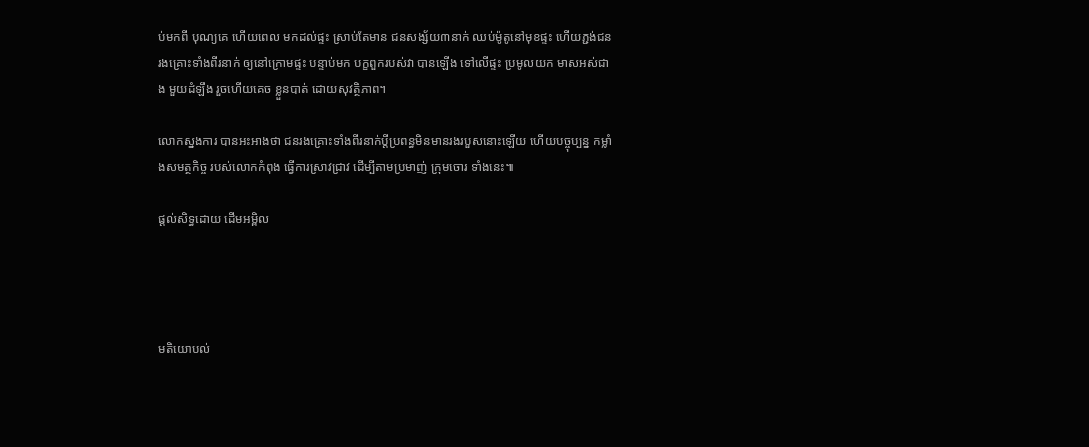ប់មកពី បុណ្យគេ ហើយពេល មកដល់ផ្ទះ ស្រាប់តែមាន ជនសង្ស័យ៣នាក់ ឈប់ម៉ូតូនៅមុខផ្ទះ ហើយភ្ជង់ជន រងគ្រោះទាំងពីរនាក់ ឲ្យនៅក្រោមផ្ទះ បន្ទាប់មក បក្ខពួករបស់វា បានឡើង ទៅលើផ្ទះ ប្រមូលយក មាសអស់ជាង មួយដំឡឹង រួចហើយគេច ខ្លួនបាត់ ដោយសុវត្ថិភាព។

លោកស្នងការ បានអះអាងថា ជនរងគ្រោះទាំងពីរនាក់ប្តីប្រពន្ធមិនមានរងរបួសនោះឡើយ ហើយបច្ចុប្បន្ន កម្លាំងសមត្ថកិច្ច របស់លោកកំពុង ធ្វើការស្រាវជ្រាវ ដើម្បីតាមប្រមាញ់ ក្រុមចោរ ទាំងនេះ៕

ផ្តល់សិទ្ធដោយ ដើមអម្ពិល




មតិយោបល់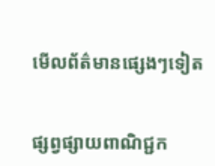មើលព័ត៌មានផ្សេងៗទៀត


ផ្សព្វផ្សាយពាណិជ្ជក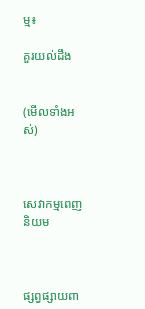ម្ម៖

គួរយល់ដឹង


(មើលទាំងអស់)



សេវាកម្មពេញនិយម



ផ្សព្វផ្សាយពា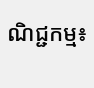ណិជ្ជកម្ម៖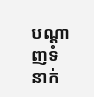បណ្តាញទំនាក់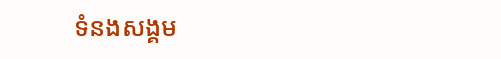ទំនងសង្គម